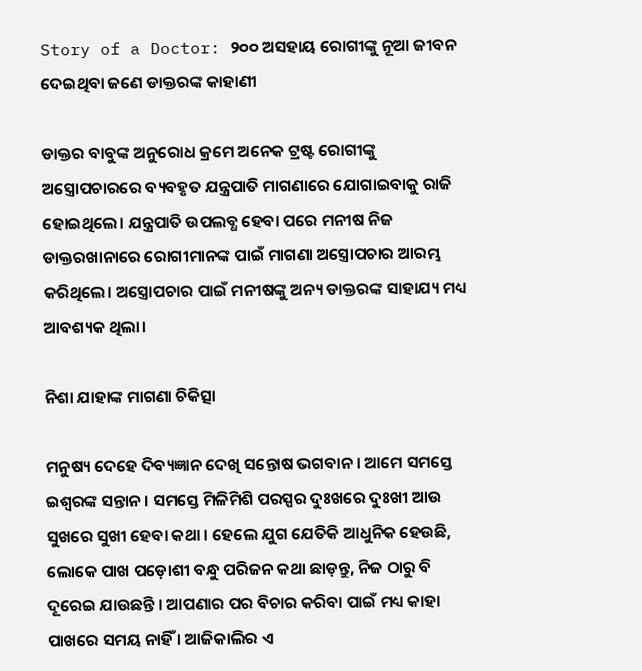Story of a Doctor: ୨୦୦ ଅସହାୟ ରୋଗୀଙ୍କୁ ନୂଆ ଜୀବନ ଦେଇଥିବା ଜଣେ ଡାକ୍ତରଙ୍କ କାହାଣୀ

ଡାକ୍ତର ବାବୁଙ୍କ ଅନୁରୋଧ କ୍ରମେ ଅନେକ ଟ୍ରଷ୍ଟ ରୋଗୀଙ୍କୁ ଅସ୍ତ୍ରୋପଚାରରେ ବ୍ୟବହୃତ ଯନ୍ତ୍ରପାତି ମାଗଣାରେ ଯୋଗାଇବାକୁ ରାଜି ହୋଇଥିଲେ। ଯନ୍ତ୍ରପାତି ଉପଲବ୍ଧ ହେବା ପରେ ମନୀଷ ନିଜ ଡାକ୍ତରଖାନାରେ ରୋଗୀମାନଙ୍କ ପାଇଁ ମାଗଣା ଅସ୍ତ୍ରୋପଚାର ଆରମ୍ଭ କରିଥିଲେ। ଅସ୍ତ୍ରୋପଚାର ପାଇଁ ମନୀଷଙ୍କୁ ଅନ୍ୟ ଡାକ୍ତରଙ୍କ ସାହାଯ୍ୟ ମଧ୍ୟ ଆବଶ୍ୟକ ଥିଲା।

ନିଶା ଯାହାଙ୍କ ମାଗଣା ଚିକିତ୍ସା

ମନୁଷ୍ୟ ଦେହେ ଦିବ୍ୟଜ୍ଞାନ ଦେଖି ସନ୍ତୋଷ ଭଗବାନ । ଆମେ ସମସ୍ତେ ଇଶ୍ୱରଙ୍କ ସନ୍ତାନ । ସମସ୍ତେ ମିଳିମିଶି ପରସ୍ପର ଦୁଃଖରେ ଦୁଃଖୀ ଆଉ ସୁଖରେ ସୁଖୀ ହେବା କଥା । ହେଲେ ଯୁଗ ଯେତିକି ଆଧୁନିକ ହେଉଛି, ଲୋକେ ପାଖ ପଡ଼ୋଶୀ ବନ୍ଧୁ ପରିଜନ କଥା ଛାଡ଼ନ୍ତୁ, ନିଜ ଠାରୁ ବି ଦୂରେଇ ଯାଉଛନ୍ତି । ଆପଣାର ପର ବିଚାର କରିବା ପାଇଁ ମଧ୍ୟ କାହା ପାଖରେ ସମୟ ନାହିଁ । ଆଜିକାଲିର ଏ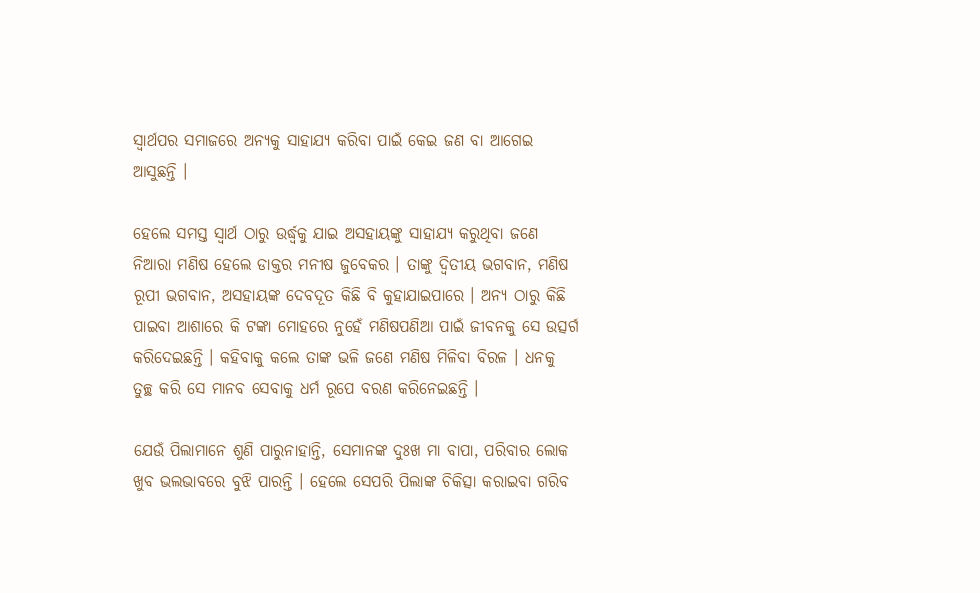ସ୍ୱାର୍ଥପର ସମାଜରେ ଅନ୍ୟକୁ ସାହାଯ୍ୟ କରିବା ପାଇଁ କେଇ ଜଣ ବା ଆଗେଇ ଆସୁଛନ୍ତି ।

ହେଲେ ସମସ୍ତ ସ୍ୱାର୍ଥ ଠାରୁ ଉର୍ଦ୍ଧ୍ୱକୁ ଯାଇ ଅସହାୟଙ୍କୁ ସାହାଯ୍ୟ କରୁଥିବା ଜଣେ ନିଆରା ମଣିଷ ହେଲେ ଡାକ୍ତର ମନୀଷ ଜୁବେକର । ତାଙ୍କୁ ଦ୍ୱିତୀୟ ଭଗବାନ, ମଣିଷ ରୂପୀ ଭଗବାନ, ଅସହାୟଙ୍କ ଦେବଦୂତ କିଛି ବି କୁହାଯାଇପାରେ । ଅନ୍ୟ ଠାରୁ କିଛି ପାଇବା ଆଶାରେ କି ଟଙ୍କା ମୋହରେ ନୁହେଁ ମଣିଷପଣିଆ ପାଇଁ ଜୀବନକୁ ସେ ଉତ୍ସର୍ଗ କରିଦେଇଛନ୍ତି । କହିବାକୁ କଲେ ତାଙ୍କ ଭଳି ଜଣେ ମଣିଷ ମିଳିବା ବିରଳ । ଧନକୁ ତୁଚ୍ଛ କରି ସେ ମାନବ ସେବାକୁ ଧର୍ମ ରୂପେ ବରଣ କରିନେଇଛନ୍ତି ।

ଯେଉଁ ପିଲାମାନେ ଶୁଣି ପାରୁନାହାନ୍ତି, ସେମାନଙ୍କ ଦୁଃଖ ମା ବାପା, ପରିବାର ଲୋକ ଖୁବ ଭଲଭାବରେ ବୁଝି ପାରନ୍ତି । ହେଲେ ସେପରି ପିଲାଙ୍କ ଚିକିତ୍ସା କରାଇବା ଗରିବ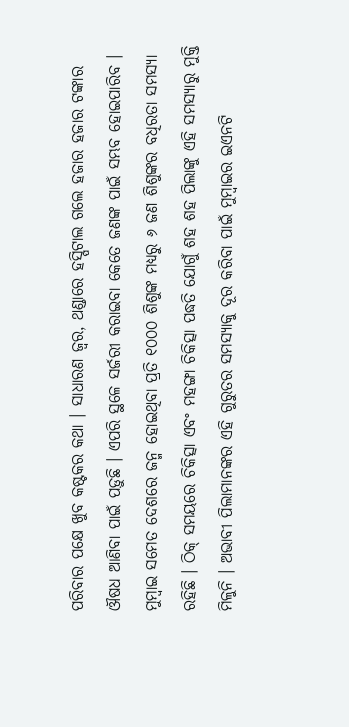ପରିବାର ପକ୍ଷେ ଖୁବ କଷ୍ଟକର କଥା । ସାଧାରଣ ଜ୍ୱର, ଥଣ୍ଡାରେ ହସ୍ପିଟାଲ ଗଲେ ହଜାର ହଜାର ଟଙ୍କାର ଔଷଧ ଆଣିବା ପାଇଁ ପଡ଼ୁଛି । ଏପରି ସ୍ଥଳେ ସର୍ଜରୀ କରାଇବା କେତେ ଜଣଙ୍କ ପାଇଁ ସମ୍ଭବ ହୋଇପାରିବ । ମୁମ୍ବାଇ ସମେତ ଦେଶରେ ଜନ୍ମ ହୋଇଥିବା ପ୍ରତି ୧୦୦୦ ଶିଶୁଙ୍କ ମଧ୍ୟରୁ ୬ ଜଣ ଶିଶୁଙ୍କର ବଧିରତା ସମସ୍ୟା ରହିଛି । ଠିକ୍ ସମୟରେ ଚିକିତ୍ସା ଏବଂ ମହଙ୍ଗା ଚିକିତ୍ସା ପଦ୍ଧତି ଯୋଗୁଁ ଶହ ଶହ ପିଲାଙ୍କୁ ଏହି ସମସ୍ୟାରୁ ମୁକ୍ତି ମିଳୁନି । ଅଭାବୀ ପିଲାମାନଙ୍କର ଏହି ଗୁରୁତର ସମସ୍ୟାକୁ ଦୂର କରିବା ପାଇଁ ମୁମ୍ବାଇର ଇଏନଟି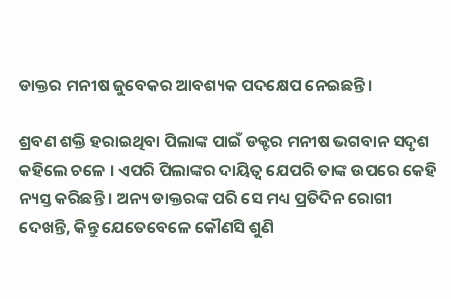ଡାକ୍ତର ମନୀଷ ଜୁବେକର ଆବଶ୍ୟକ ପଦକ୍ଷେପ ନେଇଛନ୍ତି ।

ଶ୍ରବଣ ଶକ୍ତି ହରାଇଥିବା ପିଲାଙ୍କ ପାଇଁ ଡକ୍ଟର ମନୀଷ ଭଗବାନ ସଦୃଶ କହିଲେ ଚଳେ । ଏପରି ପିଲାଙ୍କର ଦାୟିତ୍ୱ ଯେପରି ତାଙ୍କ ଉପରେ କେହି ନ୍ୟସ୍ତ କରିଛନ୍ତି । ଅନ୍ୟ ଡାକ୍ତରଙ୍କ ପରି ସେ ମଧ୍ୟ ପ୍ରତିଦିନ ରୋଗୀ ଦେଖନ୍ତି, କିନ୍ତୁ ଯେତେବେଳେ କୌଣସି ଶୁଣି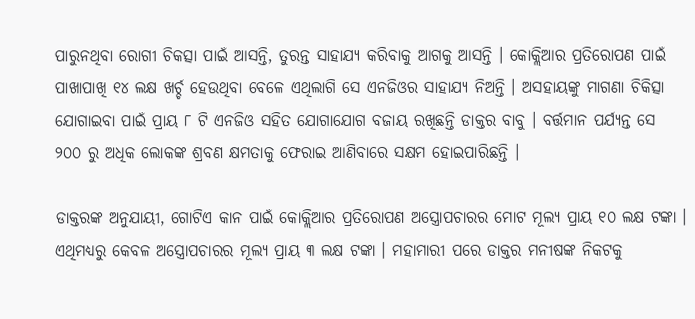ପାରୁନଥିବା ରୋଗୀ ଚିକତ୍ସା ପାଇଁ ଆସନ୍ତି, ତୁରନ୍ତ ସାହାଯ୍ୟ କରିବାକୁ ଆଗକୁ ଆସନ୍ତି । କୋକ୍ଲିଆର ପ୍ରତିରୋପଣ ପାଇଁ ପାଖାପାଖି ୧୪ ଲକ୍ଷ ଖର୍ଚ୍ଚ ହେଉଥିବା ବେଳେ ଏଥିଲାଗି ସେ ଏନଜିଓର ସାହାଯ୍ୟ ନିଅନ୍ତି । ଅସହାୟଙ୍କୁ ମାଗଣା ଚିକିତ୍ସା ଯୋଗାଇବା ପାଇଁ ପ୍ରାୟ ୮ ଟି ଏନଜିଓ ସହିତ ଯୋଗାଯୋଗ ବଜାୟ ରଖିଛନ୍ତି ଡାକ୍ତର ବାବୁ । ବର୍ତ୍ତମାନ ପର୍ଯ୍ୟନ୍ତ ସେ ୨୦୦ ରୁ ଅଧିକ ଲୋକଙ୍କ ଶ୍ରବଣ କ୍ଷମତାକୁ ଫେରାଇ ଆଣିବାରେ ସକ୍ଷମ ହୋଇପାରିଛନ୍ତି ।

ଡାକ୍ତରଙ୍କ ଅନୁଯାୟୀ, ଗୋଟିଏ କାନ ପାଇଁ କୋକ୍ଲିଆର ପ୍ରତିରୋପଣ ଅସ୍ତ୍ରୋପଚାରର ମୋଟ ମୂଲ୍ୟ ପ୍ରାୟ ୧୦ ଲକ୍ଷ ଟଙ୍କା । ଏଥିମଧ୍ୟରୁ କେବଳ ଅସ୍ତ୍ରୋପଚାରର ମୂଲ୍ୟ ପ୍ରାୟ ୩ ଲକ୍ଷ ଟଙ୍କା । ମହାମାରୀ ପରେ ଡାକ୍ତର ମନୀଷଙ୍କ ନିକଟକୁ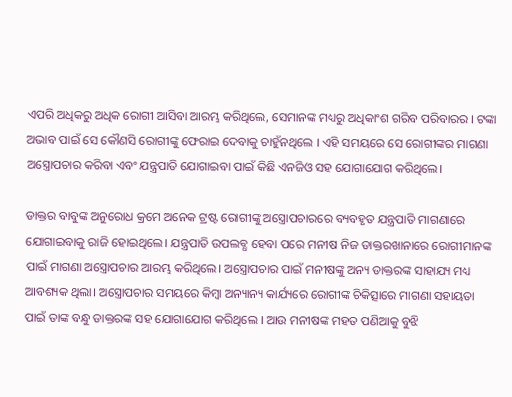ଏପରି ଅଧିକରୁ ଅଧିକ ରୋଗୀ ଆସିବା ଆରମ୍ଭ କରିଥିଲେ, ସେମାନଙ୍କ ମଧ୍ୟରୁ ଅଧିକାଂଶ ଗରିବ ପରିବାରର । ଟଙ୍କା ଅଭାବ ପାଇଁ ସେ କୌଣସି ରୋଗୀଙ୍କୁ ଫେରାଇ ଦେବାକୁ ଚାହୁଁନଥିଲେ । ଏହି ସମୟରେ ସେ ରୋଗୀଙ୍କର ମାଗଣା ଅସ୍ତ୍ରୋପଚାର କରିବା ଏବଂ ଯନ୍ତ୍ରପାତି ଯୋଗାଇବା ପାଇଁ କିଛି ଏନଜିଓ ସହ ଯୋଗାଯୋଗ କରିଥିଲେ।

ଡାକ୍ତର ବାବୁଙ୍କ ଅନୁରୋଧ କ୍ରମେ ଅନେକ ଟ୍ରଷ୍ଟ ରୋଗୀଙ୍କୁ ଅସ୍ତ୍ରୋପଚାରରେ ବ୍ୟବହୃତ ଯନ୍ତ୍ରପାତି ମାଗଣାରେ ଯୋଗାଇବାକୁ ରାଜି ହୋଇଥିଲେ। ଯନ୍ତ୍ରପାତି ଉପଲବ୍ଧ ହେବା ପରେ ମନୀଷ ନିଜ ଡାକ୍ତରଖାନାରେ ରୋଗୀମାନଙ୍କ ପାଇଁ ମାଗଣା ଅସ୍ତ୍ରୋପଚାର ଆରମ୍ଭ କରିଥିଲେ। ଅସ୍ତ୍ରୋପଚାର ପାଇଁ ମନୀଷଙ୍କୁ ଅନ୍ୟ ଡାକ୍ତରଙ୍କ ସାହାଯ୍ୟ ମଧ୍ୟ ଆବଶ୍ୟକ ଥିଲା। ଅସ୍ତ୍ରୋପଚାର ସମୟରେ କିମ୍ବା ଅନ୍ୟାନ୍ୟ କାର୍ଯ୍ୟରେ ରୋଗୀଙ୍କ ଚିକିତ୍ସାରେ ମାଗଣା ସହାୟତା ପାଇଁ ତାଙ୍କ ବନ୍ଧୁ ଡାକ୍ତରଙ୍କ ସହ ଯୋଗାଯୋଗ କରିଥିଲେ । ଆଉ ମନୀଷଙ୍କ ମହତ ପଣିଆକୁ ବୁଝି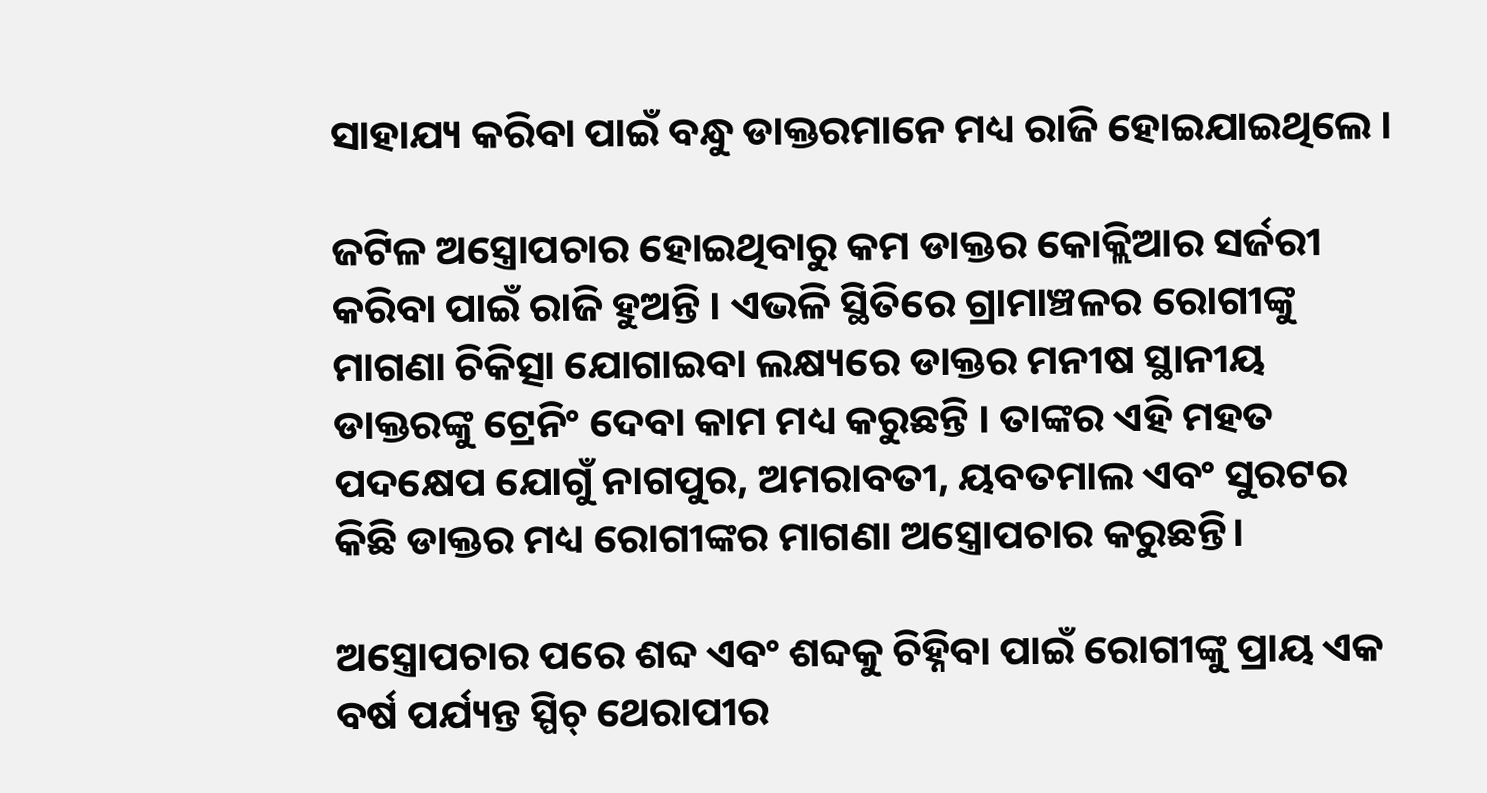ସାହାଯ୍ୟ କରିବା ପାଇଁ ବନ୍ଧୁ ଡାକ୍ତରମାନେ ମଧ୍ୟ ରାଜି ହୋଇଯାଇଥିଲେ ।

ଜଟିଳ ଅସ୍ତ୍ରୋପଚାର ହୋଇଥିବାରୁ କମ ଡାକ୍ତର କୋକ୍ଲିଆର ସର୍ଜରୀ କରିବା ପାଇଁ ରାଜି ହୁଅନ୍ତି । ଏଭଳି ସ୍ଥିତିରେ ଗ୍ରାମାଞ୍ଚଳର ରୋଗୀଙ୍କୁ ମାଗଣା ଚିକିତ୍ସା ଯୋଗାଇବା ଲକ୍ଷ୍ୟରେ ଡାକ୍ତର ମନୀଷ ସ୍ଥାନୀୟ ଡାକ୍ତରଙ୍କୁ ଟ୍ରେନିଂ ଦେବା କାମ ମଧ୍ୟ କରୁଛନ୍ତି । ତାଙ୍କର ଏହି ମହତ ପଦକ୍ଷେପ ଯୋଗୁଁ ନାଗପୁର, ଅମରାବତୀ, ୟବତମାଲ ଏବଂ ସୁରଟର କିଛି ଡାକ୍ତର ମଧ୍ୟ ରୋଗୀଙ୍କର ମାଗଣା ଅସ୍ତ୍ରୋପଚାର କରୁଛନ୍ତି।

ଅସ୍ତ୍ରୋପଚାର ପରେ ଶବ୍ଦ ଏବଂ ଶବ୍ଦକୁ ଚିହ୍ନିବା ପାଇଁ ରୋଗୀଙ୍କୁ ପ୍ରାୟ ଏକ ବର୍ଷ ପର୍ଯ୍ୟନ୍ତ ସ୍ପିଚ୍ ଥେରାପୀର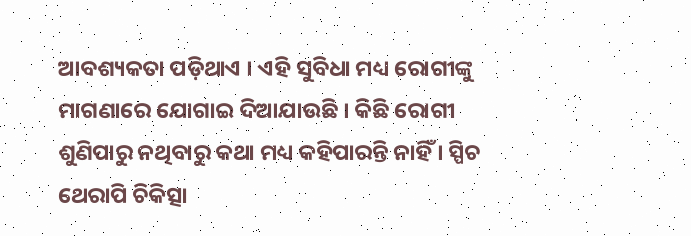ଆବଶ୍ୟକତା ପଡ଼ିଥାଏ । ଏହି ସୁବିଧା ମଧ୍ୟ ରୋଗୀଙ୍କୁ ମାଗଣାରେ ଯୋଗାଇ ଦିଆଯାଉଛି । କିଛି ରୋଗୀ ଶୁଣିପାରୁ ନଥିବାରୁ କଥା ମଧ୍ୟ କହିପାରନ୍ତି ନାହିଁ । ସ୍ପିଚ ଥେରାପି ଚିକିତ୍ସା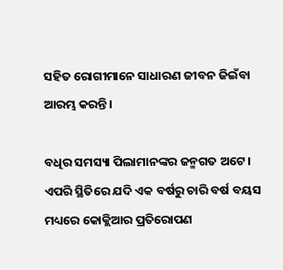ସହିତ ରୋଗୀମାନେ ସାଧାରଣ ଜୀବନ ଜିଇଁବା ଆରମ୍ଭ କରନ୍ତି ।

ବଧିର ସମସ୍ୟା ପିଲାମାନଙ୍କର ଜନ୍ମଗତ ଅଟେ । ଏପରି ସ୍ଥିତିରେ ଯଦି ଏକ ବର୍ଷରୁ ଚାରି ବର୍ଷ ବୟସ ମଧ୍ୟରେ କୋକ୍ଲିଆର ପ୍ରତିରୋପଣ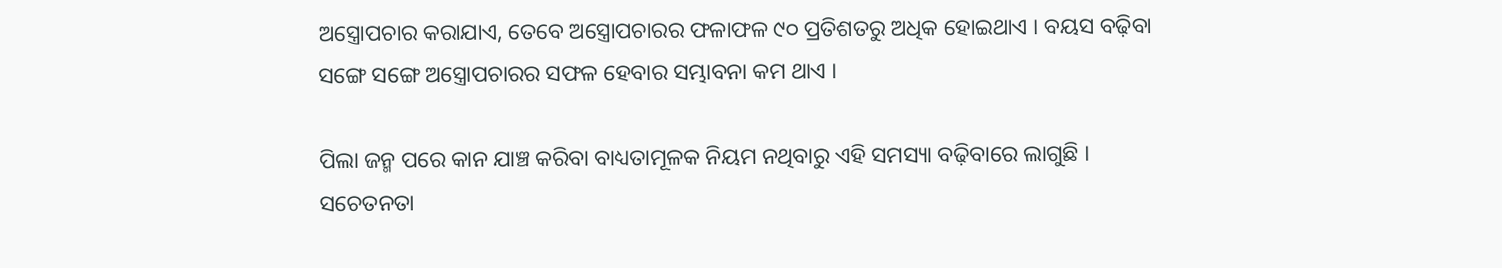ଅସ୍ତ୍ରୋପଚାର କରାଯାଏ, ତେବେ ଅସ୍ତ୍ରୋପଚାରର ଫଳାଫଳ ୯୦ ପ୍ରତିଶତରୁ ଅଧିକ ହୋଇଥାଏ । ବୟସ ବଢ଼ିବା ସଙ୍ଗେ ସଙ୍ଗେ ଅସ୍ତ୍ରୋପଚାରର ସଫଳ ହେବାର ସମ୍ଭାବନା କମ ଥାଏ ।

ପିଲା ଜନ୍ମ ପରେ କାନ ଯାଞ୍ଚ କରିବା ବାଧ୍ୟତାମୂଳକ ନିୟମ ନଥିବାରୁ ଏହି ସମସ୍ୟା ବଢ଼ିବାରେ ଲାଗୁଛି । ସଚେତନତା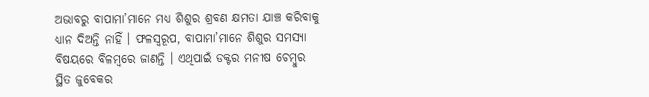ଅଭାବରୁ ବାପାମା’ମାନେ ମଧ୍ୟ ଶିଶୁର ଶ୍ରବଣ କ୍ଷମତା ଯାଞ୍ଚ କରିବାକୁ ଧ୍ୟାନ ଦିଅନ୍ତି ନାହିଁ । ଫଳସ୍ୱରୂପ, ବାପାମା’ମାନେ ଶିଶୁର ସମସ୍ୟା ବିଷୟରେ ବିଳମ୍ବରେ ଜାଣନ୍ତି । ଏଥିପାଇଁ ଡକ୍ଟର ମନୀଷ ଚେମ୍ବୁର ସ୍ଥିତ ଜୁବେକର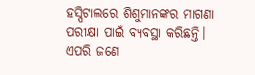ହସ୍ପିଟାଲରେ ଶିଶୁମାନଙ୍କର ମାଗଣା ପରୀକ୍ଷା ପାଇଁ ବ୍ୟବସ୍ଥା କରିଛନ୍ତି।
ଏପରି ଜଣେ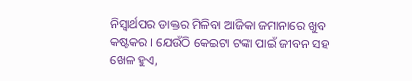ନିସ୍ୱାର୍ଥପର ଡାକ୍ତର ମିଳିବା ଆଜିକା ଜମାନାରେ ଖୁବ କଷ୍ଟକର । ଯେଉଁଠି କେଇଟା ଟଙ୍କା ପାଇଁ ଜୀବନ ସହ ଖେଳ ହୁଏ,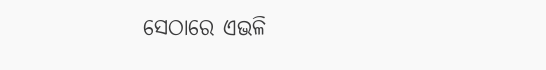ସେଠାରେ ଏଭଳି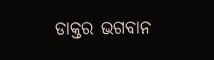ଡାକ୍ତର ଭଗବାନ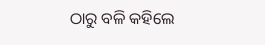ଠାରୁ ବଳି କହିଲେ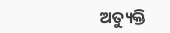ଅତ୍ୟୁକ୍ତି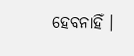ହେବନାହିଁ ।